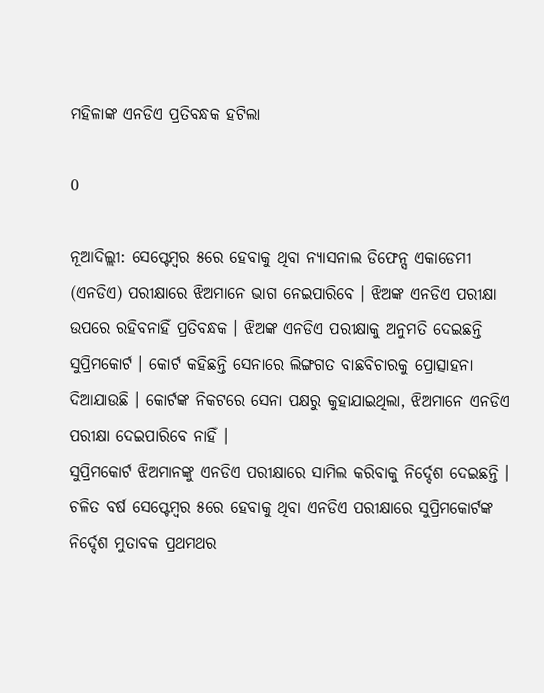ମହିଳାଙ୍କ ଏନଡିଏ ପ୍ରତିବନ୍ଧକ ହଟିଲା

0

ନୂଆଦିଲ୍ଲୀ: ସେପ୍ଟେମ୍ୱର ୫ରେ ହେବାକୁ ଥିବା ନ୍ୟାସନାଲ ଡିଫେନ୍ସ ଏକାଡେମୀ (ଏନଡିଏ) ପରୀକ୍ଷାରେ ଝିଅମାନେ ଭାଗ ନେଇପାରିବେ । ଝିଅଙ୍କ ଏନଡିଏ ପରୀକ୍ଷା ଉପରେ ରହିବନାହିଁ ପ୍ରତିବନ୍ଧକ । ଝିଅଙ୍କ ଏନଡିଏ ପରୀକ୍ଷାକୁ ଅନୁମତି ଦେଇଛନ୍ତି ସୁପ୍ରିମକୋର୍ଟ । କୋର୍ଟ କହିଛନ୍ତି ସେନାରେ ଲିଙ୍ଗଗତ ବାଛବିଚାରକୁ ପ୍ରୋତ୍ସାହନା ଦିଆଯାଉଛି । କୋର୍ଟଙ୍କ ନିକଟରେ ସେନା ପକ୍ଷରୁ କୁହାଯାଇଥିଲା, ଝିଅମାନେ ଏନଡିଏ ପରୀକ୍ଷା ଦେଇପାରିବେ ନାହିଁ ।
ସୁପ୍ରିମକୋର୍ଟ ଝିଅମାନଙ୍କୁ ଏନଡିଏ ପରୀକ୍ଷାରେ ସାମିଲ କରିବାକୁ ନିର୍ଦ୍ଦେଶ ଦେଇଛନ୍ତି । ଚଳିତ ବର୍ଷ ସେପ୍ଟେମ୍ବର ୫ରେ ହେବାକୁ ଥିବା ଏନଡିଏ ପରୀକ୍ଷାରେ ସୁପ୍ରିମକୋର୍ଟଙ୍କ ନିର୍ଦ୍ଦେଶ ମୁତାବକ ପ୍ରଥମଥର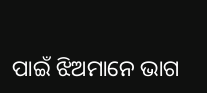ପାଇଁ ଝିଅମାନେ ଭାଗ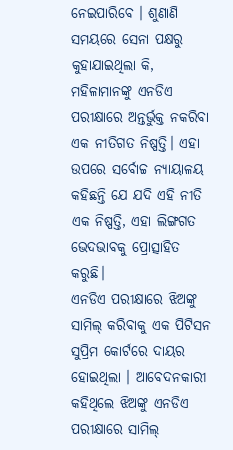ନେଇପାରିବେ । ଶୁଣାଣି ସମୟରେ ସେନା ପକ୍ଷରୁ କୁହାଯାଇଥିଲା କି, ମହିଳାମାନଙ୍କୁ ଏନଡିଏ ପରୀକ୍ଷାରେ ଅନ୍ତର୍ଭୁକ୍ତ ନକରିବା ଏକ ନୀତିଗତ ନିଷ୍ପତ୍ତି। ଏହା ଉପରେ ସର୍ବୋଚ୍ଚ ନ୍ୟାୟାଳୟ କହିଛନ୍ତି ଯେ ଯଦି ଏହି ନୀତି ଏକ ନିଷ୍ପତ୍ତି, ଏହା ଲିଙ୍ଗଗତ ଭେଦଭାବକୁ ପ୍ରୋତ୍ସାହିତ କରୁଛି।
ଏନଡିଏ ପରୀକ୍ଷାରେ ଝିଅଙ୍କୁ ସାମିଲ୍ କରିବାକୁ ଏକ ପିଟିସନ ସୁପ୍ରିମ କୋର୍ଟରେ ଦାୟର ହୋଇଥିଲା । ଆବେଦନକାରୀ କହିଥିଲେ ଝିଅଙ୍କୁ ଏନଡିଏ ପରୀକ୍ଷାରେ ସାମିଲ୍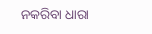ନକରିବା ଧାରା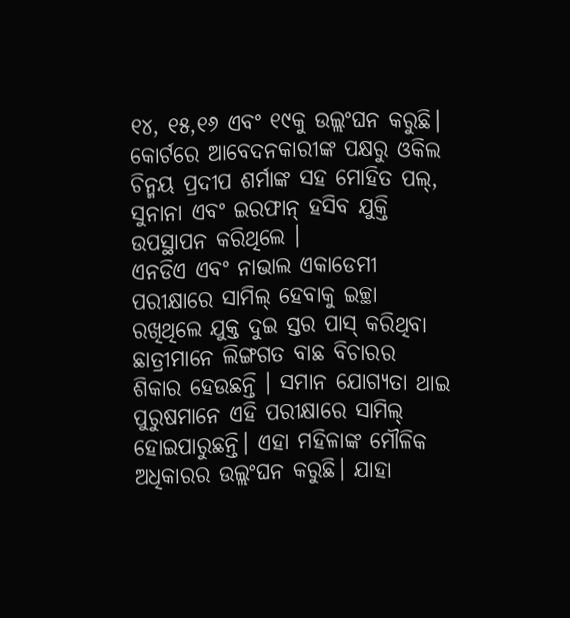୧୪, ୧୫,୧୬ ଏବଂ ୧୯କୁ ଉଲ୍ଲଂଘନ କରୁଛି। କୋର୍ଟରେ ଆବେଦନକାରୀଙ୍କ ପକ୍ଷରୁ ଓକିଲ ଚିନ୍ମୟ ପ୍ରଦୀପ ଶର୍ମାଙ୍କ ସହ ମୋହିତ ପଲ୍, ସୁନାନା ଏବଂ ଇରଫାନ୍ ହସିବ ଯୁକ୍ତି ଉପସ୍ଥାପନ କରିଥିଲେ ।
ଏନଡିଏ ଏବଂ ନାଭାଲ ଏକାଡେମୀ ପରୀକ୍ଷାରେ ସାମିଲ୍ ହେବାକୁ ଇଚ୍ଛା ରଖିଥିଲେ ଯୁକ୍ତ ଦୁଇ ସ୍ତର ପାସ୍ କରିଥିବା ଛାତ୍ରୀମାନେ ଲିଙ୍ଗଗତ ବାଛ ବିଚାରର ଶିକାର ହେଉଛନ୍ତି । ସମାନ ଯୋଗ୍ୟତା ଥାଇ ପୁରୁଷମାନେ ଏହି ପରୀକ୍ଷାରେ ସାମିଲ୍ ହୋଇପାରୁଛନ୍ତି। ଏହା ମହିଳାଙ୍କ ମୌଳିକ ଅଧିକାରର ଉଲ୍ଲଂଘନ କରୁଛି। ଯାହା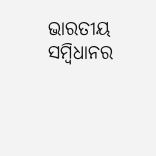ଭାରତୀୟ ସମ୍ୱିଧାନର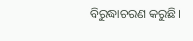ବିରୁଦ୍ଧାଚରଣ କରୁଛି।